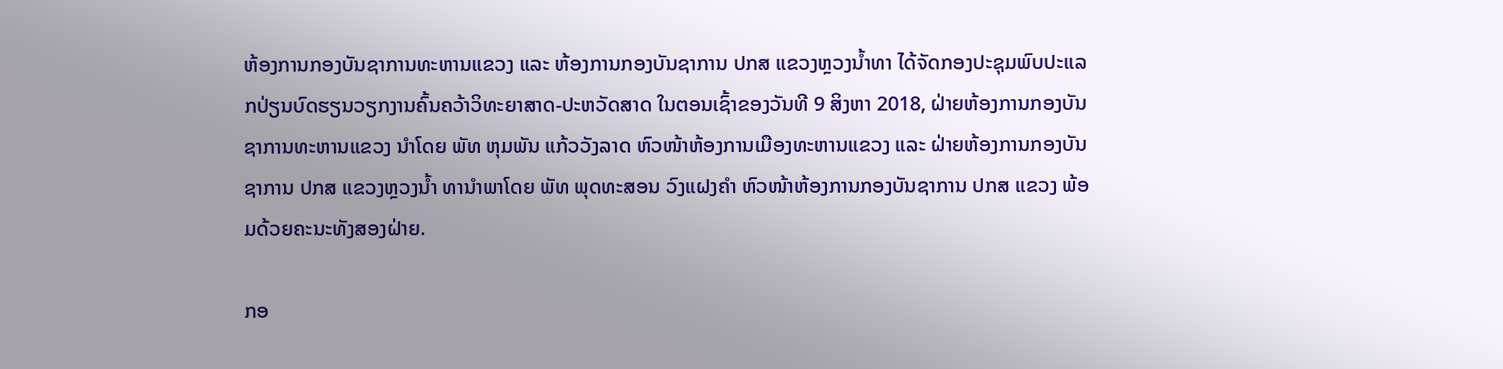ຫ້ອງການກອງບັນຊາການທະຫານແຂວງ ແລະ ຫ້ອງການກອງບັນຊາການ ປກສ ແຂວງຫຼວງນໍ້າທາ ໄດ້ຈັດກອງປະຊຸມພົບປະແລກປ່ຽນບົດຮຽນວຽກງານຄົ້ນຄວ້າວິທະຍາສາດ-ປະຫວັດສາດ ໃນຕອນເຊົ້າຂອງວັນທີ 9 ສິງຫາ 2018, ຝ່າຍຫ້ອງການກອງບັນຊາການທະຫານແຂວງ ນໍາໂດຍ ພັທ ຫຸມພັນ ແກ້ວວັງລາດ ຫົວໜ້າຫ້ອງການເມືອງທະຫານແຂວງ ແລະ ຝ່າຍຫ້ອງການກອງບັນຊາການ ປກສ ແຂວງຫຼວງນໍ້າ ທານຳພາໂດຍ ພັທ ພຸດທະສອນ ວົງແຝງຄຳ ຫົວໜ້າຫ້ອງການກອງບັນຊາການ ປກສ ແຂວງ ພ້ອມດ້ວຍຄະນະທັງສອງຝ່າຍ.

ກອ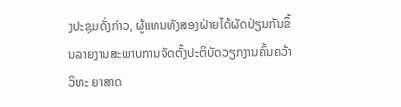ງປະຊຸມດັ່ງກ່າວ, ຜູ້ແທນທັງສອງຝ່າຍໄດ້ຜັດປ່ຽນກັນຂຶ້ນລາຍງານສະພາບການຈັດຕັ້ງປະຕິບັດວຽກງານຄົ້ນຄວ້າວິທະ ຍາສາດ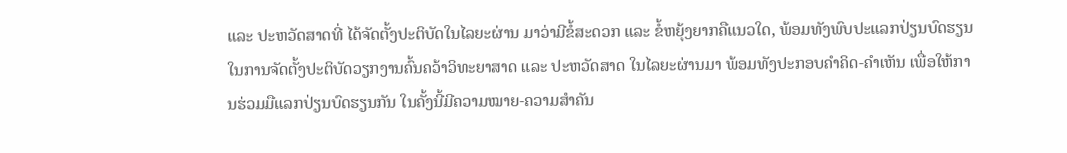ແລະ ປະຫວັດສາດທີ່ ໄດ້ຈັດຕັ້ງປະຕິບັດໃນໄລຍະຜ່ານ ມາວ່າມີຂໍ້ສະດວກ ແລະ ຂໍ້ຫຍຸ້ງຍາກຄືແນວໃດ, ພ້ອມທັງພົບປະແລກປ່ຽນບົດຮຽນໃນການຈັດຕັ້ງປະຕິບັດວຽກງານຄົ້ນຄວ້າວິທະຍາສາດ ແລະ ປະຫວັດສາດ ໃນໄລຍະຜ່ານມາ ພ້ອມທັງປະກອບຄຳຄິດ-ຄຳເຫັນ ເພື່ອໃຫ້ການຮ່ວມມືແລກປ່ຽນບົດຮຽນກັນ ໃນຄັ້ງນີ້ມີຄວາມໝາຍ-ຄວາມສຳຄັນ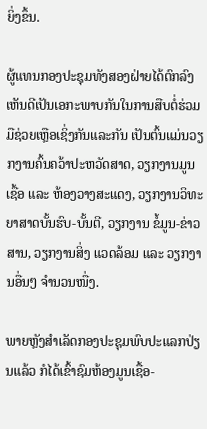ຍິ່ງຂຶ້ນ.

ຜູ້ແທນກອງປະຊຸມທັງສອງຝ່າຍໄດ້ຕົກລົງເຫັນດີເປັນເອກະພາບກັນໃນການສືບຕໍ່ຮ່ວມມືຊ່ວຍເຫຼືອເຊິ່ງກັນແລະກັນ ເປັນຕົ້ນແມ່ນວຽກງານຄົ້ນຄວ້າປະຫວັດສາດ, ວຽກງານມູນເຊື້ອ ແລະ ຫ້ອງວາງສະແດງ, ວຽກງານວິທະຍາສາດບັ້ນຮົບ-ບັ້ນຕີ, ວຽກງານ ຂໍ້ມູນ-ຂ່າວສານ, ວຽກງານສິ່ງ ແວດລ້ອມ ແລະ ວຽກງານອື່ນໆ ຈຳນວນໜື່ງ.

ພາຍຫຼັງສຳເລັດກອງປະຊຸມພົບປະແລກປ່ຽນແລ້ວ ກໍໄດ້ເຂົ້າຊົມຫ້ອງມູນເຊື້ອ-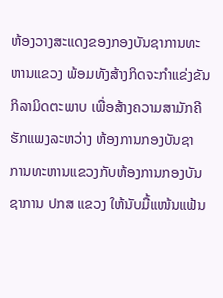ຫ້ອງວາງສະແດງຂອງກອງບັນຊາການທະຫານແຂວງ ພ້ອມທັງສ້າງກິດຈະກຳແຂ່ງຂັນກິລາມິດຕະພາບ ເພື່ອສ້າງຄວາມສາມັກຄີຮັກແພງລະຫວ່າງ ຫ້ອງການກອງບັນຊາ ການທະຫານແຂວງກັບຫ້ອງການກອງບັນຊາການ ປກສ ແຂວງ ໃຫ້ນັບມື້ແໜ້ນແຟ້ນ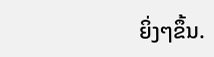ຍິ່ງໆຂຶ້ນ.